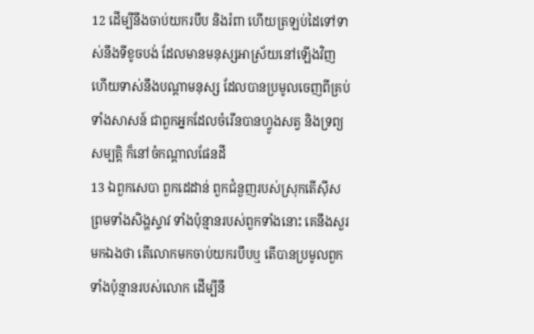12 ដើម្បីនឹងចាប់យករបឹប និងរំពា ហើយត្រឡប់ដៃទៅទាស់នឹងទីខូចបង់ ដែលមានមនុស្សអាស្រ័យនៅឡើងវិញ ហើយទាស់នឹងបណ្តាមនុស្ស ដែលបានប្រមូលចេញពីគ្រប់ទាំងសាសន៍ ជាពួកអ្នកដែលចំរើនបានហ្វូងសត្វ និងទ្រព្យសម្បត្តិ ក៏នៅចំកណ្តាលផែនដី
13 ឯពួកសេបា ពួកដេដាន់ ពួកជំនួញរបស់ស្រុកតើស៊ីស ព្រមទាំងសិង្ហស្ទាវ ទាំងប៉ុន្មានរបស់ពួកទាំងនោះ គេនឹងសួរមកឯងថា តើលោកមកចាប់យករបឹបឬ តើបានប្រមូលពួកទាំងប៉ុន្មានរបស់លោក ដើម្បីនឹ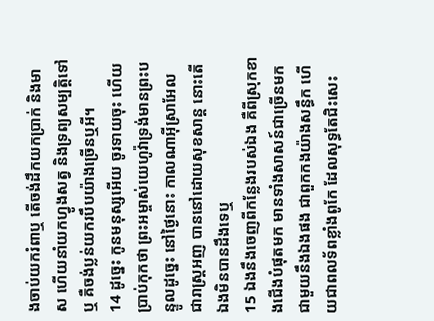ងចាប់យករំពាឬ តើចង់ដឹកយកប្រាក់ និងមាស ហើយនាំយកហ្វូងសត្វ និងទ្រព្យសម្បត្តិទៅឬ គឺចង់ប្លន់យករបឹបយ៉ាងច្រើនឬអី។
14 ដូច្នេះ កូនមនុស្សអើយ ចូរទាយចុះ ហើយប្រាប់កុកថា ព្រះអម្ចាស់យេហូវ៉ាទ្រង់មានព្រះបន្ទូលដូច្នេះ នៅថ្ងៃនោះ កាលណាអ៊ីស្រាអែល ជារាស្ត្រអញ បាននៅដោយសុខសាន្ត នោះតើឯងមិនបានដឹងទេឬ
15 ឯងនឹងចេញពីកន្លែងរបស់ឯង គឺពីស្រុកខាងជើងបំផុតមក មានទាំងសាសន៍ជាច្រើនមកជាមួយនឹងឯងផង ជាពួកកងយ៉ាងសន្ធឹក ហើយជាពលទ័ពខ្លាំងពូកែ ដែលសុទ្ធតែជិះសេះ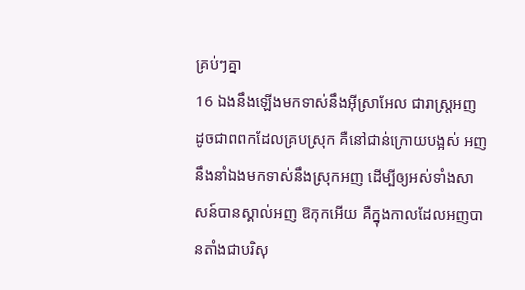គ្រប់ៗគ្នា
16 ឯងនឹងឡើងមកទាស់នឹងអ៊ីស្រាអែល ជារាស្ត្រអញ ដូចជាពពកដែលគ្របស្រុក គឺនៅជាន់ក្រោយបង្អស់ អញនឹងនាំឯងមកទាស់នឹងស្រុកអញ ដើម្បីឲ្យអស់ទាំងសាសន៍បានស្គាល់អញ ឱកុកអើយ គឺក្នុងកាលដែលអញបានតាំងជាបរិសុ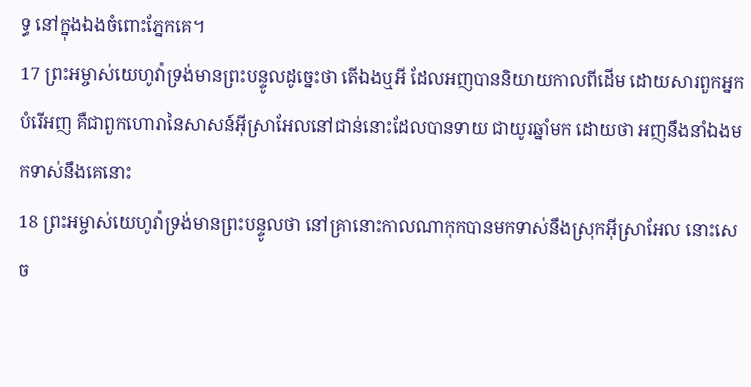ទ្ធ នៅក្នុងឯងចំពោះភ្នែកគេ។
17 ព្រះអម្ចាស់យេហូវ៉ាទ្រង់មានព្រះបន្ទូលដូច្នេះថា តើឯងឬអី ដែលអញបាននិយាយកាលពីដើម ដោយសារពួកអ្នកបំរើអញ គឺជាពួកហោរានៃសាសន៍អ៊ីស្រាអែលនៅជាន់នោះដែលបានទាយ ជាយូរឆ្នាំមក ដោយថា អញនឹងនាំឯងមកទាស់នឹងគេនោះ
18 ព្រះអម្ចាស់យេហូវ៉ាទ្រង់មានព្រះបន្ទូលថា នៅគ្រានោះកាលណាកុកបានមកទាស់នឹងស្រុកអ៊ីស្រាអែល នោះសេច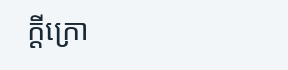ក្ដីក្រោ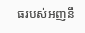ធរបស់អញនឹ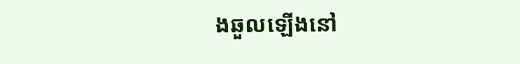ងឆួលឡើងនៅ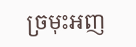ច្រមុះអញ